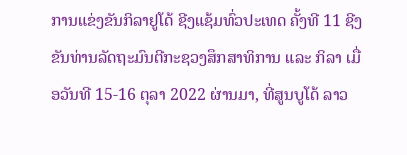ການແຂ່ງຂັນກິລາຢູໂດ້ ຊີງແຊ້ມທົ່ວປະເທດ ຄັ້ງທີ 11 ຊີງຂັນທ່ານລັດຖະມົນຕີກະຊວງສຶກສາທິການ ແລະ ກິລາ ເມື່ອວັນທີ 15-16 ຕຸລາ 2022 ຜ່ານມາ, ທີ່ສູນບູໂດ້ ລາວ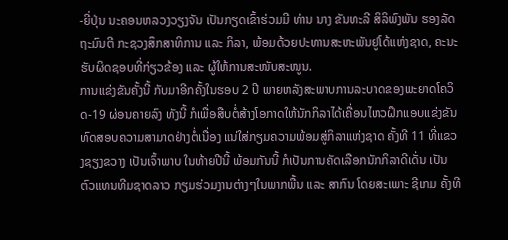-ຍີ່ປຸ່ນ ນະຄອນຫລວງວຽງຈັນ ເປັນກຽດເຂົ້າຮ່ວມມີ ທ່ານ ນາງ ຂັນທະລີ ສິລິພົງພັນ ຮອງລັດຖະມົນຕີ ກະຊວງສຶກສາທິການ ແລະ ກິລາ, ພ້ອມດ້ວຍປະທານສະຫະພັນຢູໂດ້ແຫ່ງຊາດ, ຄະນະຮັບຜິດຊອບທີ່ກ່ຽວຂ້ອງ ແລະ ຜູ້ໃຫ້ການສະໜັບສະໜູນ.
ການແຂ່ງຂັນຄັ້ງນີ້ ກັບມາອີກຄັ້ງໃນຮອບ 2 ປີ ພາຍຫລັງສະພາບການລະບາດຂອງພະຍາດໂຄວິດ-19 ຜ່ອນຄາຍລົງ ທັງນີ້ ກໍເພື່ອສືບຕໍ່ສ້າງໂອກາດໃຫ້ນັກກິລາໄດ້ເຄື່ອນໄຫວຝຶກແອບແຂ່ງຂັນ ທົດສອບຄວາມສາມາດຢ່າງຕໍ່ເນື່ອງ ແນ່ໃສ່ກຽມຄວາມພ້ອມສູ່ກິລາແຫ່ງຊາດ ຄັ້ງທີ 11 ທີ່ແຂວງຊຽງຂວາງ ເປັນເຈົ້າພາບ ໃນທ້າຍປີນີ້ ພ້ອມກັນນີ້ ກໍເປັນການຄັດເລືອກນັກກິລາດີເດັ່ນ ເປັນຕົວແທນທີມຊາດລາວ ກຽມຮ່ວມງານຕ່າງໆໃນພາກພື້ນ ແລະ ສາກົນ ໂດຍສະເພາະ ຊີເກມ ຄັ້ງທີ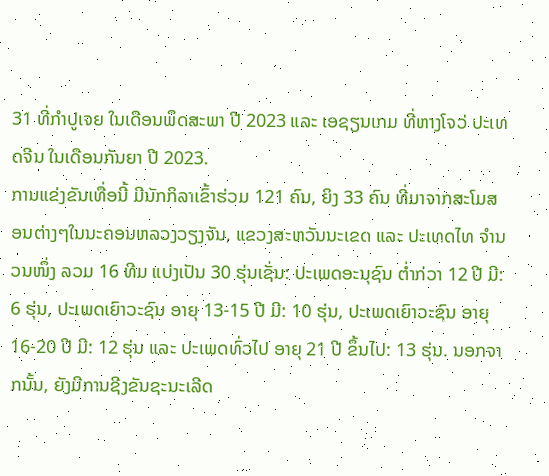31 ທີ່ກຳປູເຈຍ ໃນເດືອນພຶດສະພາ ປີ 2023 ແລະ ເອຊຽນເກມ ທີ່ຫາງໂຈວ່ ປະເທດຈີນ ໃນເດືອນກັນຍາ ປີ 2023.
ການແຂ່ງຂັນເທື່ອນີ້ ມີນັກກິລາເຂົ້າຮ່ວມ 121 ຄົນ, ຍິງ 33 ຄົນ ທີ່ມາຈາກສະໂມສອນຕ່າງໆໃນນະຄອນຫລວງວຽງຈັນ, ແຂວງສະຫວັນນະເຂດ ແລະ ປະເທດໄທ ຈຳນວນໜຶ່ງ ລວມ 16 ທີມ ແບ່ງເປັນ 30 ຮຸ່ນເຊັ່ນ: ປະເພດອະນຸຊົນ ຕໍ່າກ່ວາ 12 ປີ ມີ: 6 ຮຸ່ນ, ປະເພດເຍົາວະຊົນ ອາຍຸ 13-15 ປີ ມີ: 10 ຮຸ່ນ, ປະເພດເຍົາວະຊົນ ອາຍຸ 16-20 ປີ ມີ: 12 ຮຸ່ນ ແລະ ປະເພດທົ່ວໄປ ອາຍຸ 21 ປີ ຂຶ້ນໄປ: 13 ຮຸ່ນ. ນອກຈາກນັ້ນ, ຍັງມີການຊີງຂັນຊະນະເລີດ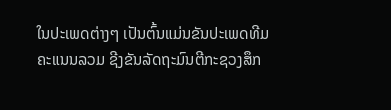ໃນປະເພດຕ່າງໆ ເປັນຕົ້ນແມ່ນຂັນປະເພດທີມຄະແນນລວມ ຊີງຂັນລັດຖະມົນຕີກະຊວງສຶກ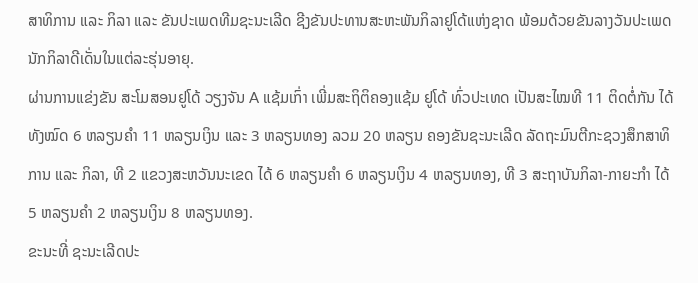ສາທິການ ແລະ ກິລາ ແລະ ຂັນປະເພດທີມຊະນະເລີດ ຊີງຂັນປະທານສະຫະພັນກິລາຢູໂດ້ແຫ່ງຊາດ ພ້ອມດ້ວຍຂັນລາງວັນປະເພດນັກກິລາດີເດັ່ນໃນແຕ່ລະຮຸ່ນອາຍຸ.
ຜ່ານການແຂ່ງຂັນ ສະໂມສອນຢູໂດ້ ວຽງຈັນ A ແຊ້ມເກົ່າ ເພີ່ມສະຖິຕິຄອງແຊ້ມ ຢູໂດ້ ທົ່ວປະເທດ ເປັນສະໄໝທີ 11 ຕິດຕໍ່ກັນ ໄດ້ທັງໝົດ 6 ຫລຽນຄຳ 11 ຫລຽນເງິນ ແລະ 3 ຫລຽນທອງ ລວມ 20 ຫລຽນ ຄອງຂັນຊະນະເລີດ ລັດຖະມົນຕີກະຊວງສຶກສາທິການ ແລະ ກິລາ, ທີ 2 ແຂວງສະຫວັນນະເຂດ ໄດ້ 6 ຫລຽນຄຳ 6 ຫລຽນເງິນ 4 ຫລຽນທອງ, ທີ 3 ສະຖາບັນກິລາ-ກາຍະກຳ ໄດ້ 5 ຫລຽນຄຳ 2 ຫລຽນເງິນ 8 ຫລຽນທອງ.
ຂະນະທີ່ ຊະນະເລີດປະ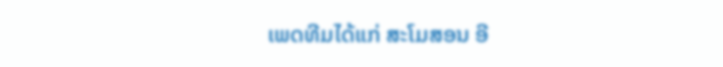ເພດທີມໄດ້ແກ່ ສະໂມສອນ ອີ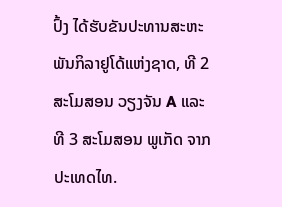ປົ້ງ ໄດ້ຮັບຂັນປະທານສະຫະພັນກິລາຢູໂດ້ແຫ່ງຊາດ, ທີ 2 ສະໂມສອນ ວຽງຈັນ A ແລະ ທີ 3 ສະໂມສອນ ພູເກັດ ຈາກປະເທດໄທ.